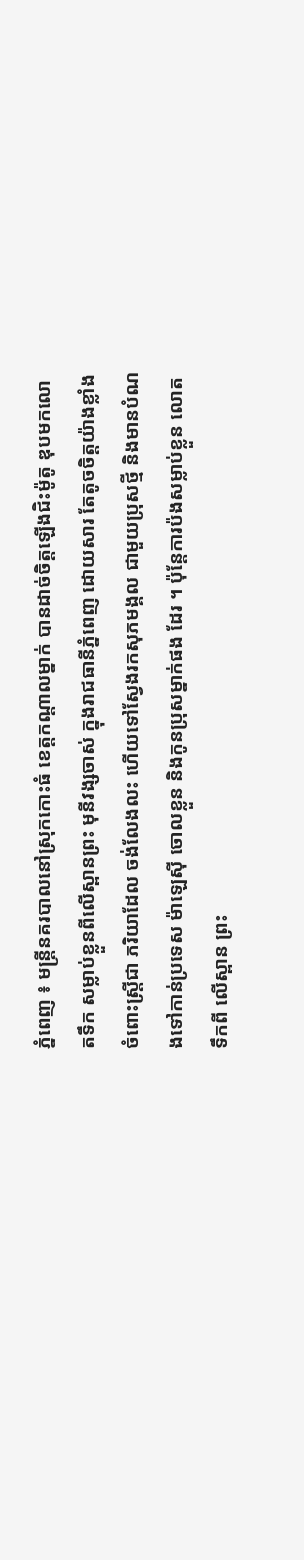ភ្នំពេញ ៖ មន្ដ្រីនគរបាលនៅស្រុកកោះធំ ខេត្ដកណ្ដាលម្នាក់ បានដាច់ចិត្ដឡើងជិះម៉ូតូ ឌុបមកលោតទឹក សម្លាប់ខ្លួនពីលើស្ពានព្រះ មុនីវង្សចាស់ ក្នុងរាជធានីភ្នំពេញ ដោយសារ តែតូចចិត្ដយ៉ាងខ្លាំង ចំពោះស្ដ្រីជា ភរិយាដែល ចង់លែងលះ ហើយទៅស្វែងរកសុភមង្គល ជាមួយប្រុសថ្មី និងមានបំណងទៅកាន់ប្រទេស ម៉ាឡេស៊ី ចោលខ្លួន និងកូនប្រុសម្នាក់ផង ដែរ ។ ប៉ុន្ដែការប៉ងសម្លាប់ខ្លួន លោតទឹកពី លើស្ពាន ព្រះ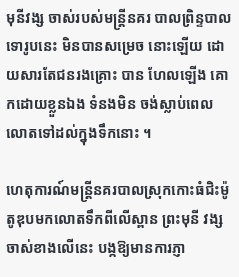មុនីវង្ស ចាស់របស់មន្ដ្រីនគរ បាលព្រិន្ទបាលទោរូបនេះ មិនបានសម្រេច នោះឡើយ ដោយសារតែជនរងគ្រោះ បាន ហែលឡើង គោកដោយខ្លួនឯង ទំនងមិន ចង់ស្លាប់ពេលលោតទៅដល់ក្នុងទឹកនោះ ។

ហេតុការណ៍មន្ដ្រីនគរបាលស្រុកកោះធំជិះម៉ូតូឌុបមកលោតទឹកពីលើស្ពាន ព្រះមុនី វង្សចាស់ខាងលើនេះ បង្កឱ្យមានការភ្ញា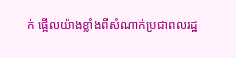ក់ ផ្អើលយ៉ាងខ្លាំងពីសំណាក់ប្រជាពលរដ្ឋ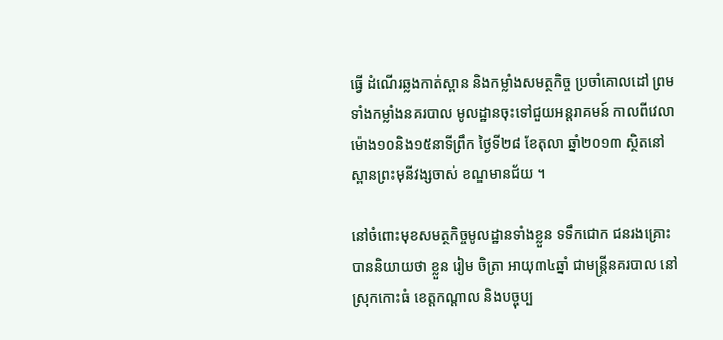ធ្វើ ដំណើរឆ្លងកាត់ស្ពាន និងកម្លាំងសមត្ថកិច្ច ប្រចាំគោលដៅ ព្រមទាំងកម្លាំងនគរបាល មូលដ្ឋានចុះទៅជួយអន្ដរាគមន៍ កាលពីវេលា ម៉ោង១០និង១៥នាទីព្រឹក ថ្ងៃទី២៨ ខែតុលា ឆ្នាំ២០១៣ ស្ថិតនៅស្ពានព្រះមុនីវង្សចាស់ ខណ្ឌមានជ័យ ។

នៅចំពោះមុខសមត្ថកិច្ចមូលដ្ឋានទាំងខ្លួន ទទឹកជោក ជនរងគ្រោះបាននិយាយថា ខ្លួន រៀម ចិត្រា អាយុ៣៤ឆ្នាំ ជាមន្ដ្រីនគរបាល នៅស្រុកកោះធំ ខេត្ដកណ្ដាល និងបច្ចុប្ប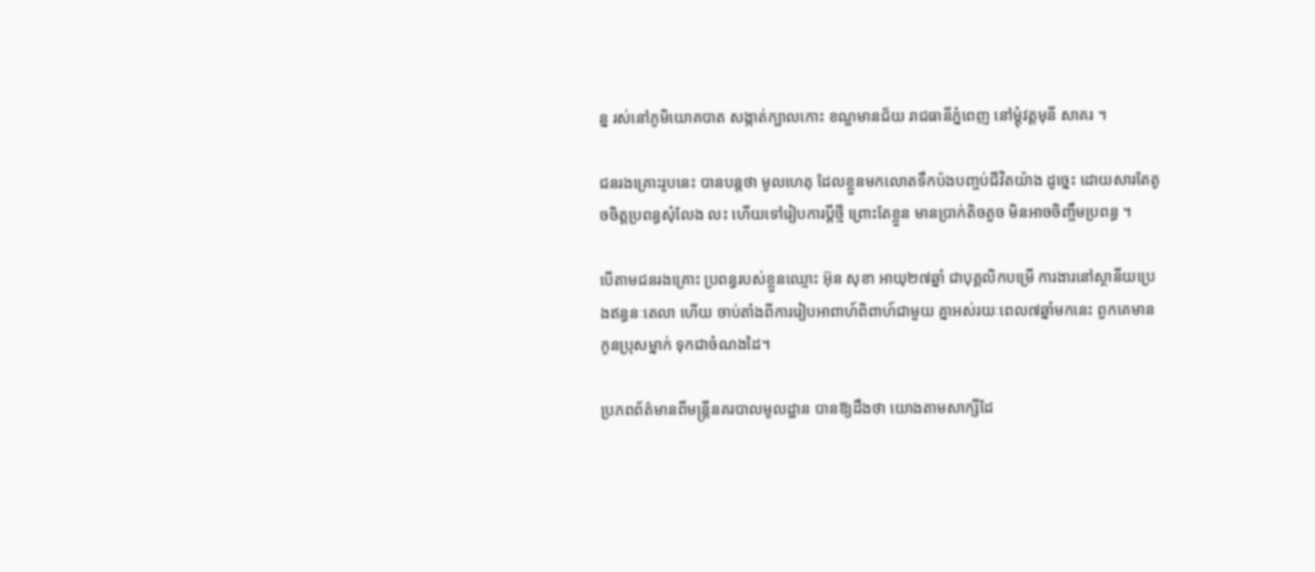ន្ន រស់នៅភូមិយោគបាត សង្កាត់ក្បាលកោះ ខណ្ឌមានជ័យ រាជធានីភ្នំពេញ នៅម្ដុំវត្ដមុនី សាគរ ។

ជនរងគ្រោះរូបនេះ បានបន្ដថា មូលហេតុ ដែលខ្លួនមកលោតទឹកប៉ងបញ្ចប់ជីវិតយ៉ាង ដូច្នេះ ដោយសារតែតូចចិត្ដប្រពន្ធសុំលែង លះ ហើយទៅរៀបការប្ដីថ្មី ព្រោះតែខ្លួន មានប្រាក់តិចតួច មិនអាចចិញ្ចឹមប្រពន្ធ ។

បើតាមជនរងគ្រោះ ប្រពន្ធរបស់ខ្លួនឈ្មោះ អ៊ុន សុខា អាយុ២៧ឆ្នាំ ជាបុគ្គលិកបម្រើ ការងារនៅស្ថានីយប្រេងឥន្ធនៈតេលា ហើយ ចាប់តាំងពីការរៀបអាពាហ៍ពិពាហ៍ជាមួយ គ្នាអស់រយៈពេល៧ឆ្នាំមកនេះ ពួកគេមាន កូនប្រុសម្នាក់ ទុកជាចំណងដៃ។

ប្រភពព័ត៌មានពីមន្ដ្រីនគរបាលមូលដ្ឋាន បានឱ្យដឹងថា យោងតាមសាក្សីដែ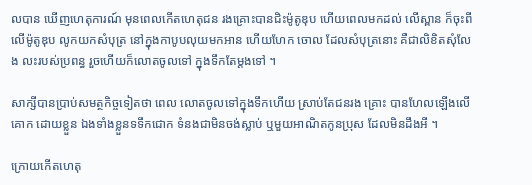លបាន ឃើញហេតុការណ៍ មុនពេលកើតហេតុជន រងគ្រោះបានជិះម៉ូតូឌុប ហើយពេលមកដល់ លើស្ពាន ក៏ចុះពីលើម៉ូតូឌុប លូកយកសំបុត្រ នៅក្នុងកាបូបលុយមកអាន ហើយហែក ចោល ដែលសំបុត្រនោះ គឺជាលិខិតសុំលែង លះរបស់ប្រពន្ធ រួចហើយក៏លោតចូលទៅ ក្នុងទឹកតែម្ដងទៅ ។

សាក្សីបានប្រាប់សមត្ថកិច្ចទៀតថា ពេល លោតចូលទៅក្នុងទឹកហើយ ស្រាប់តែជនរង គ្រោះ បានហែលឡើងលើគោក ដោយខ្លួន ឯងទាំងខ្លួនទទឹកជោក ទំនងជាមិនចង់ស្លាប់ ឬមួយអាណិតកូនប្រុស ដែលមិនដឹងអី ។

ក្រោយកើតហេតុ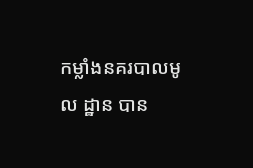កម្លាំងនគរបាលមូល ដ្ឋាន បាន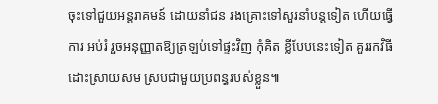ចុះទៅជួយអន្ដរាគមន៍ ដោយនាំជន រងគ្រោះទៅសួរនាំបន្ដទៀត ហើយធ្វើការ អប់រំ រួចអនុញ្ញាតឱ្យត្រឡប់ទៅផ្ទះវិញ កុំគិត ខ្លីបែបនេះទៀត គួររកវិធីដោះស្រាយសម ស្របជាមួយប្រពន្ធរបស់ខ្លួន៕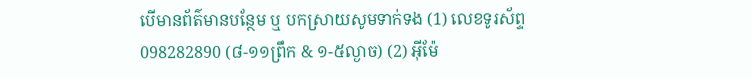បើមានព័ត៌មានបន្ថែម ឬ បកស្រាយសូមទាក់ទង (1) លេខទូរស័ព្ទ 098282890 (៨-១១ព្រឹក & ១-៥ល្ងាច) (2) អ៊ីម៉ែ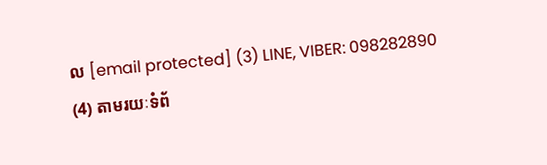ល [email protected] (3) LINE, VIBER: 098282890 (4) តាមរយៈទំព័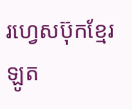រហ្វេសប៊ុកខ្មែរឡូត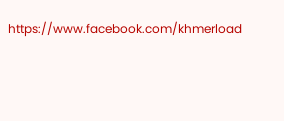https://www.facebook.com/khmerload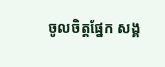ចូលចិត្តផ្នែក សង្គ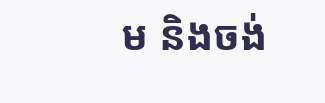ម និងចង់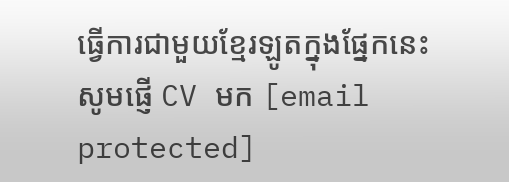ធ្វើការជាមួយខ្មែរឡូតក្នុងផ្នែកនេះ សូមផ្ញើ CV មក [email protected]